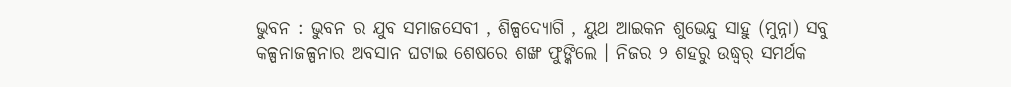ଭୁବନ : ଭୁବନ ର ଯୁବ ସମାଜସେବୀ , ଶିଳ୍ପଦ୍ୟୋଗି , ୟୁଥ ଆଇକନ ଶୁଭେନ୍ଦୁ ସାହୁ (ମୁନ୍ନା) ସବୁ କଳ୍ପନାଜଳ୍ପନାର ଅବସାନ ଘଟାଇ ଶେଷରେ ଶଙ୍ଖ ଫୁଙ୍କିଲେ । ନିଜର ୨ ଶହରୁ ଉଦ୍ଧ୍ୱର୍ ସମର୍ଥକ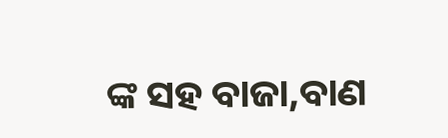ଙ୍କ ସହ ବାଜା,ବାଣ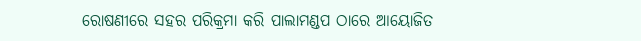ରୋଷଣୀରେ ସହର ପରିକ୍ରମା କରି ପାଲାମଣ୍ଡପ ଠାରେ ଆୟୋଜିତ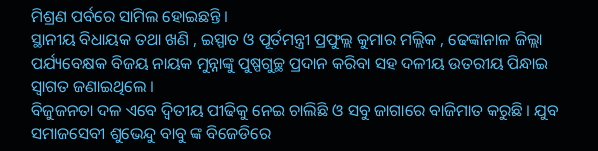ମିଶ୍ରଣ ପର୍ବରେ ସାମିଲ ହୋଇଛନ୍ତି ।
ସ୍ଥାନୀୟ ବିଧାୟକ ତଥା ଖଣି , ଇସ୍ପାତ ଓ ପୂର୍ତମନ୍ତ୍ରୀ ପ୍ରଫୁଲ୍ଲ କୁମାର ମଲ୍ଲିକ , ଢେଙ୍କାନାଳ ଜିଲ୍ଲା ପର୍ଯ୍ୟବେକ୍ଷକ ବିଜୟ ନାୟକ ମୁନ୍ନାଙ୍କୁ ପୁଷ୍ପଗୁଚ୍ଛ ପ୍ରଦାନ କରିବା ସହ ଦଳୀୟ ଉତରୀୟ ପିନ୍ଧାଇ ସ୍ୱାଗତ ଜଣାଇଥିଲେ ।
ବିଜୁଜନତା ଦଳ ଏବେ ଦ୍ୱିତୀୟ ପୀଢିକୁ ନେଇ ଚାଲିଛି ଓ ସବୁ ଜାଗାରେ ବାଜିମାତ କରୁଛି । ଯୁବ ସମାଜସେବୀ ଶୁଭେନ୍ଦୁ ବାବୁ ଙ୍କ ବିଜେଡିରେ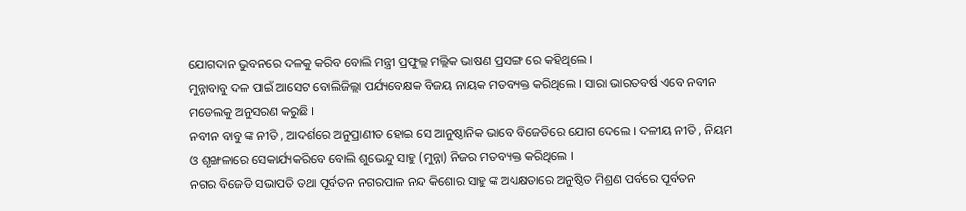ଯୋଗଦାନ ଭୁବନରେ ଦଳକୁ କରିବ ବୋଲି ମନ୍ତ୍ରୀ ପ୍ରଫୁଲ୍ଲ ମଲ୍ଲିକ ଭାଷଣ ପ୍ରସଙ୍ଗ ରେ କହିଥିଲେ ।
ମୁନ୍ନାବାବୁ ଦଳ ପାଇଁ ଆସେଟ ବୋଲିଜିଲ୍ଲା ପର୍ଯ୍ୟବେକ୍ଷକ ବିଜୟ ନାୟକ ମତବ୍ୟକ୍ତ କରିଥିଲେ । ସାରା ଭାରତବର୍ଷ ଏବେ ନବୀନ ମଡେଲକୁ ଅନୁସରଣ କରୁଛି ।
ନବୀନ ବାବୁ ଙ୍କ ନୀତି , ଆଦର୍ଶରେ ଅନୁପ୍ରାଣୀତ ହୋଇ ସେ ଆନୁଷ୍ଠାନିକ ଭାବେ ବିଜେଡିରେ ଯୋଗ ଦେଲେ । ଦଳୀୟ ନୀତି , ନିୟମ ଓ ଶୃଙ୍ଖଳାରେ ସେକାର୍ଯ୍ୟକରିବେ ବୋଲି ଶୁଭେନ୍ଦୁ ସାହୁ (ମୁନ୍ନା) ନିଜର ମତବ୍ୟକ୍ତ କରିଥିଲେ ।
ନଗର ବିଜେଡି ସଭାପତି ତଥା ପୂର୍ବତନ ନଗରପାଳ ନନ୍ଦ କିଶୋର ସାହୁ ଙ୍କ ଅଧ୍ୟକ୍ଷତାରେ ଅନୁଷ୍ଠିତ ମିଶ୍ରଣ ପର୍ବରେ ପୂର୍ବତନ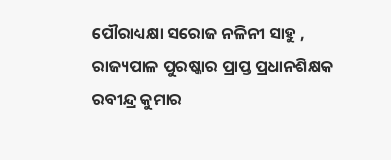ପୌରାଧ୍ୟକ୍ଷା ସରୋଜ ନଳିନୀ ସାହୁ , ରାଜ୍ୟପାଳ ପୁରଷ୍କାର ପ୍ରାପ୍ତ ପ୍ରଧାନଶିକ୍ଷକ ରବୀନ୍ଦ୍ର କୁମାର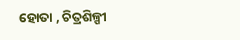ହୋତା , ଚିତ୍ରଶିଳ୍ପୀ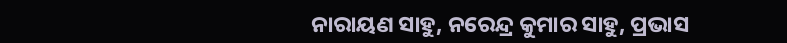ନାରାୟଣ ସାହୁ, ନରେନ୍ଦ୍ର କୁମାର ସାହୁ, ପ୍ରଭାସ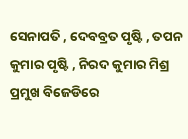ସେନାପତି , ଦେବବ୍ରତ ପୃଷ୍ଟି , ତପନ କୁମାର ପୃଷ୍ଟି , ନିରଦ କୁମାର ମିଶ୍ର ପ୍ରମୁଖ ବିଜେଡିରେ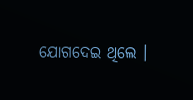ଯୋଗଦେଇ ଥିଲେ ।